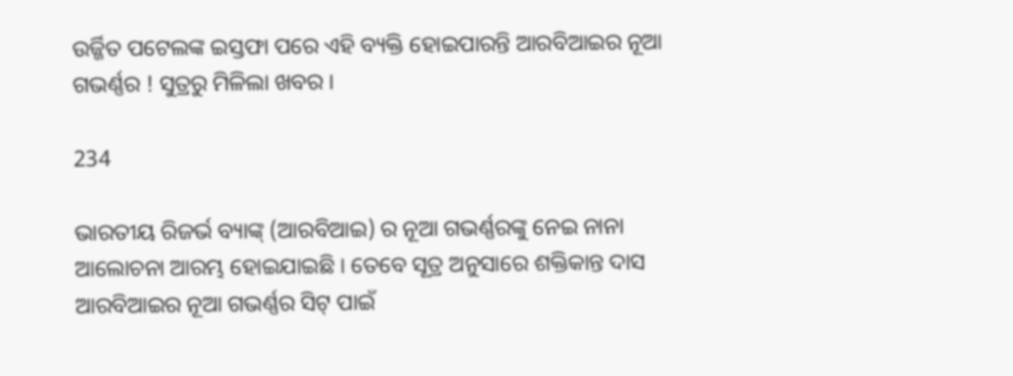ଉର୍ଜ୍ଜିତ ପଟେଲଙ୍କ ଇସ୍ତଫା ପରେ ଏହି ବ୍ୟକ୍ତି ହୋଇପାରନ୍ତି ଆରବିଆଇର ନୂଆ ଗଭର୍ଣ୍ଣର ! ସୁତ୍ରରୁ ମିଳିଲା ଖବର ।

234

ଭାରତୀୟ ରିଜର୍ଭ ବ୍ୟାଙ୍କ୍ (ଆରବିଆଇ) ର ନୂଆ ଗଭର୍ଣ୍ଣରଙ୍କୁ ନେଇ ନାନା ଆଲୋଚନା ଆରମ୍ଭ ହୋଇଯାଇଛି । ତେବେ ସୂତ୍ର ଅନୁସାରେ ଶକ୍ତିକାନ୍ତ ଦାସ ଆରବିଆଇର ନୂଆ ଗଭର୍ଣ୍ଣର ସିଟ୍ ପାଇଁ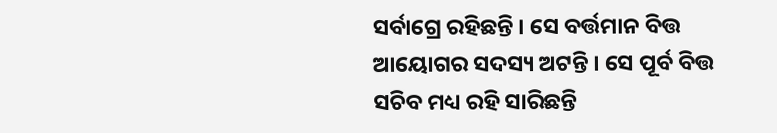ସର୍ବାଗ୍ରେ ରହିଛନ୍ତି । ସେ ବର୍ତ୍ତମାନ ବିତ୍ତ ଆୟୋଗର ସଦସ୍ୟ ଅଟନ୍ତି । ସେ ପୂର୍ବ ବିତ୍ତ ସଚିବ ମଧ୍ୟ ରହି ସାରିଛନ୍ତି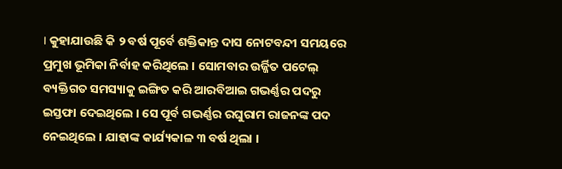। କୁହାଯାଉଛି କି ୨ ବର୍ଷ ପୂର୍ବେ ଶକ୍ତିକାନ୍ତ ଦାସ ନୋଟବନ୍ଦୀ ସମୟରେ ପ୍ରମୁଖ ଭୂମିକା ନିର୍ବାହ କରିଥିଲେ । ସୋମବାର ଉର୍ଜ୍ଜିତ ପଟେଲ୍ ବ୍ୟକ୍ତିଗତ ସମସ୍ୟାକୁ ଇଙ୍ଗିତ କରି ଆରବିଆଇ ଗଭର୍ଣ୍ଣର ପଦରୁ ଇସ୍ତଫା ଦେଇଥିଲେ । ସେ ପୂର୍ବ ଗଭର୍ଣ୍ଣର ରଘୁରାମ ରାଜନଙ୍କ ପଦ ନେଇଥିଲେ । ଯାହାଙ୍କ କାର୍ଯ୍ୟକାଳ ୩ ବର୍ଷ ଥିଲା ।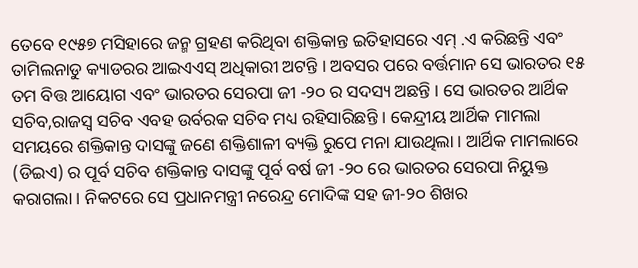ତେବେ ୧୯୫୭ ମସିହାରେ ଜନ୍ମ ଗ୍ରହଣ କରିଥିବା ଶକ୍ତିକାନ୍ତ ଇତିହାସରେ ଏମ୍ .ଏ କରିଛନ୍ତି ଏବଂ ତାମିଲନାଡୁ କ୍ୟାଡରର ଆଇଏଏସ୍ ଅଧିକାରୀ ଅଟନ୍ତି । ଅବସର ପରେ ବର୍ତ୍ତମାନ ସେ ଭାରତର ୧୫ ତମ ବିତ୍ତ ଆୟୋଗ ଏବଂ ଭାରତର ସେରପା ଜୀ -୨୦ ର ସଦସ୍ୟ ଅଛନ୍ତି । ସେ ଭାରତର ଆର୍ଥିକ ସଚିବ,ରାଜସ୍ୱ ସଚିବ ଏବହ ଉର୍ବରକ ସଚିବ ମଧ୍ୟ ରହିସାରିଛନ୍ତି । କେନ୍ଦ୍ରୀୟ ଆର୍ଥିକ ମାମଲା ସମୟରେ ଶକ୍ତିକାନ୍ତ ଦାସଙ୍କୁ ଜଣେ ଶକ୍ତିଶାଳୀ ବ୍ୟକ୍ତି ରୁପେ ମନା ଯାଉଥିଲା । ଆର୍ଥିକ ମାମଲାରେ (ଡିଇଏ) ର ପୂର୍ବ ସଚିବ ଶକ୍ତିକାନ୍ତ ଦାସଙ୍କୁ ପୂର୍ବ ବର୍ଷ ଜୀ -୨୦ ରେ ଭାରତର ସେରପା ନିୟୁକ୍ତ କରାଗଲା । ନିକଟରେ ସେ ପ୍ରଧାନମନ୍ତ୍ରୀ ନରେନ୍ଦ୍ର ମୋଦିଙ୍କ ସହ ଜୀ-୨୦ ଶିଖର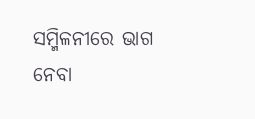ସମ୍ମିଳନୀରେ ଭାଗ ନେବା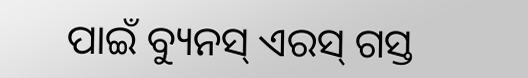ପାଇଁ ବ୍ୟୁନସ୍ ଏରସ୍ ଗସ୍ତ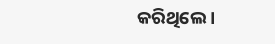କରିଥିଲେ ।